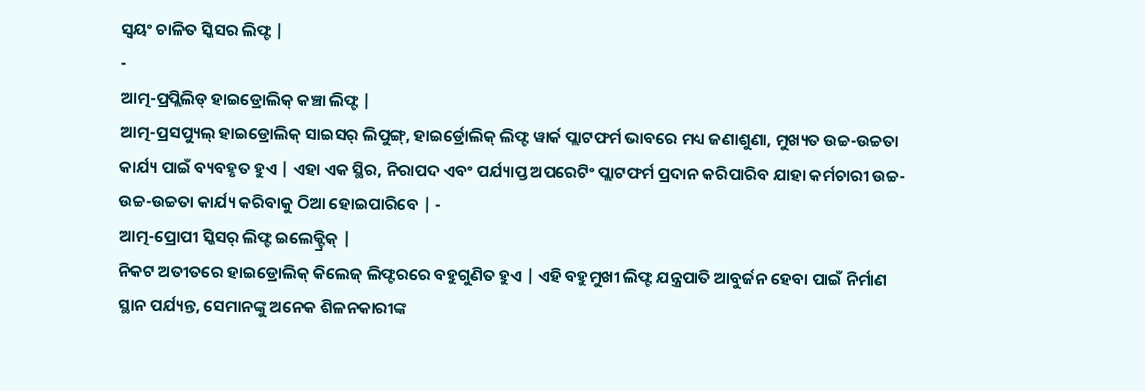ସ୍ୱୟଂ ଚାଳିତ ସ୍କିସର ଲିଫ୍ଟ |
-
ଆତ୍ମ-ପ୍ରପ୍ଲିଲିଡ୍ ହାଇଡ୍ରୋଲିକ୍ କଞ୍ଚା ଲିଫ୍ଟ |
ଆତ୍ମ-ପ୍ରସପ୍ୟୁଲ୍ ହାଇଡ୍ରୋଲିକ୍ ସାଇସର୍ ଲିପୁଙ୍ଗ୍, ହାଇର୍ଡ୍ରୋଲିକ୍ ଲିଫ୍ଟ ୱାର୍କ ପ୍ଲାଟଫର୍ମ ଭାବରେ ମଧ୍ୟ ଜଣାଶୁଣା, ମୁଖ୍ୟତ ଉଚ୍ଚ-ଉଚ୍ଚତା କାର୍ଯ୍ୟ ପାଇଁ ବ୍ୟବହୃତ ହୁଏ | ଏହା ଏକ ସ୍ଥିର, ନିରାପଦ ଏବଂ ପର୍ଯ୍ୟାପ୍ତ ଅପରେଟିଂ ପ୍ଲାଟଫର୍ମ ପ୍ରଦାନ କରିପାରିବ ଯାହା କର୍ମଚାରୀ ଉଚ୍ଚ-ଉଚ୍ଚ-ଉଚ୍ଚତା କାର୍ଯ୍ୟ କରିବାକୁ ଠିଆ ହୋଇପାରିବେ | -
ଆତ୍ମ-ପ୍ରୋପୀ ସ୍କିସର୍ ଲିଫ୍ଟ ଇଲେକ୍ଟ୍ରିକ୍ |
ନିକଟ ଅତୀତରେ ହାଇଡ୍ରୋଲିକ୍ କିଲେଜ୍ ଲିଫ୍ଟରରେ ବହୁଗୁଣିତ ହୁଏ | ଏହି ବହୁମୁଖୀ ଲିଫ୍ଟ ଯନ୍ତ୍ରପାତି ଆବୁର୍ଜନ ହେବା ପାଇଁ ନିର୍ମାଣ ସ୍ଥାନ ପର୍ଯ୍ୟନ୍ତ, ସେମାନଙ୍କୁ ଅନେକ ଶିଳନକାରୀଙ୍କ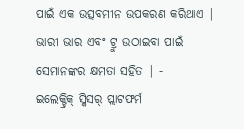ପାଇଁ ଏକ ଉତ୍ସବମୀନ ଉପକରଣ କରିଥାଏ | ଭାରୀ ଭାର ଏବଂ ଟ୍ରୁ ଉଠାଇବା ପାଇଁ ସେମାନଙ୍କର କ୍ଷମତା ସହିତ | -
ଇଲେକ୍ଟ୍ରିକ୍ ସ୍କିସର୍ ପ୍ଲାଟଫର୍ମ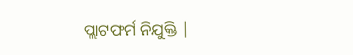ପ୍ଲାଟଫର୍ମ ନିଯୁକ୍ତି |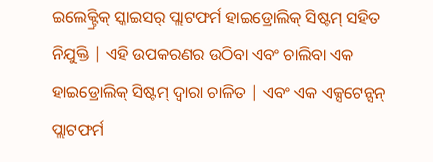ଇଲେକ୍ଟ୍ରିକ୍ ସ୍କାଇସର୍ ପ୍ଲାଟଫର୍ମ ହାଇଡ୍ରୋଲିକ୍ ସିଷ୍ଟମ୍ ସହିତ ନିଯୁକ୍ତି | ଏହି ଉପକରଣର ଉଠିବା ଏବଂ ଚାଲିବା ଏକ ହାଇଡ୍ରୋଲିକ୍ ସିଷ୍ଟମ୍ ଦ୍ୱାରା ଚାଳିତ | ଏବଂ ଏକ ଏକ୍ସଟେନ୍ସନ୍ ପ୍ଲାଟଫର୍ମ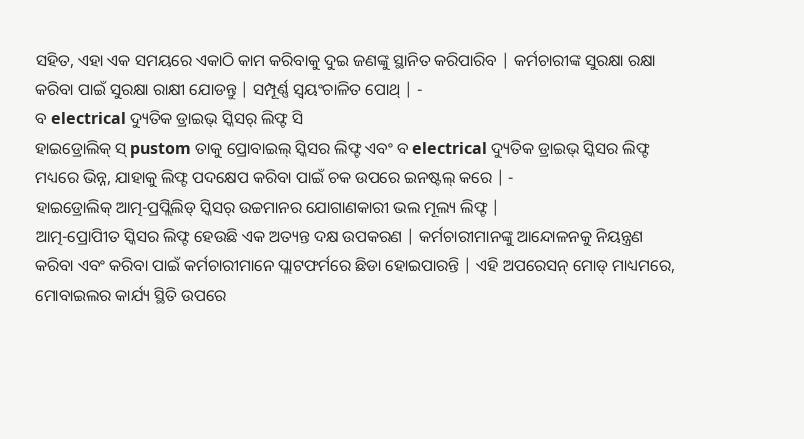ସହିତ, ଏହା ଏକ ସମୟରେ ଏକାଠି କାମ କରିବାକୁ ଦୁଇ ଜଣଙ୍କୁ ସ୍ଥାନିତ କରିପାରିବ | କର୍ମଚାରୀଙ୍କ ସୁରକ୍ଷା ରକ୍ଷା କରିବା ପାଇଁ ସୁରକ୍ଷା ରାକ୍ଷୀ ଯୋଡନ୍ତୁ | ସମ୍ପୂର୍ଣ୍ଣ ସ୍ୱୟଂଚାଳିତ ପୋଥ୍ | -
ବ electrical ଦ୍ୟୁତିକ ଡ୍ରାଇଭ୍ ସ୍କିସର୍ ଲିଫ୍ଟ ସି
ହାଇଡ୍ରୋଲିକ୍ ସ୍ pustom ତାକୁ ପ୍ରୋବାଇଲ୍ ସ୍କିସର ଲିଫ୍ଟ ଏବଂ ବ electrical ଦ୍ୟୁତିକ ଡ୍ରାଇଭ୍ ସ୍କିସର ଲିଫ୍ଟ ମଧ୍ୟରେ ଭିନ୍ନ, ଯାହାକୁ ଲିଫ୍ଟ ପଦକ୍ଷେପ କରିବା ପାଇଁ ଚକ ଉପରେ ଇନଷ୍ଟଲ୍ କରେ | -
ହାଇଡ୍ରୋଲିକ୍ ଆତ୍ମ-ପ୍ରପ୍ଲିଲିଡ୍ ସ୍କିସର୍ ଉଚ୍ଚମାନର ଯୋଗାଣକାରୀ ଭଲ ମୂଲ୍ୟ ଲିଫ୍ଟ |
ଆତ୍ମ-ପ୍ରୋପୀିତ ସ୍କିସର ଲିଫ୍ଟ ହେଉଛି ଏକ ଅତ୍ୟନ୍ତ ଦକ୍ଷ ଉପକରଣ | କର୍ମଚାରୀମାନଙ୍କୁ ଆନ୍ଦୋଳନକୁ ନିୟନ୍ତ୍ରଣ କରିବା ଏବଂ କରିବା ପାଇଁ କର୍ମଚାରୀମାନେ ପ୍ଲାଟଫର୍ମରେ ଛିଡା ହୋଇପାରନ୍ତି | ଏହି ଅପରେସନ୍ ମୋଡ୍ ମାଧ୍ୟମରେ, ମୋବାଇଲର କାର୍ଯ୍ୟ ସ୍ଥିତି ଉପରେ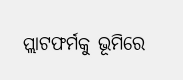ପ୍ଲାଟଫର୍ମକୁ ଭୂମିରେ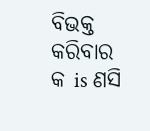ବିଭକ୍ତ କରିବାର କ is ଣସି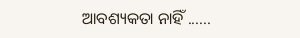ଆବଶ୍ୟକତା ନାହିଁ ......